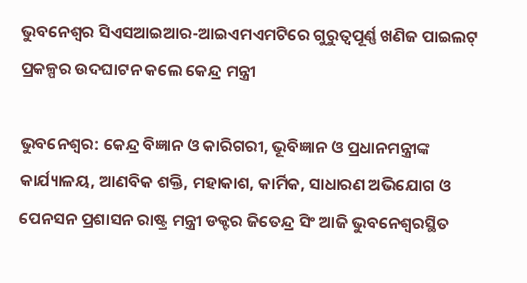ଭୁବନେଶ୍ୱର ସିଏସଆଇଆର-ଆଇଏମଏମଟିରେ ଗୁରୁତ୍ୱପୂର୍ଣ୍ଣ ଖଣିଜ ପାଇଲଟ୍ ପ୍ରକଳ୍ପର ଉଦଘାଟନ କଲେ କେନ୍ଦ୍ର ମନ୍ତ୍ରୀ

ଭୁବନେଶ୍ୱର: କେନ୍ଦ୍ର ବିଜ୍ଞାନ ଓ କାରିଗରୀ, ଭୂବିଜ୍ଞାନ ଓ ପ୍ରଧାନମନ୍ତ୍ରୀଙ୍କ କାର୍ଯ୍ୟାଳୟ, ଆଣବିକ ଶକ୍ତି, ମହାକାଶ, କାର୍ମିକ, ସାଧାରଣ ଅଭିଯୋଗ ଓ ପେନସନ ପ୍ରଶାସନ ରାଷ୍ଟ୍ର ମନ୍ତ୍ରୀ ଡକ୍ଟର ଜିତେନ୍ଦ୍ର ସିଂ ଆଜି ଭୁବନେଶ୍ୱରସ୍ଥିତ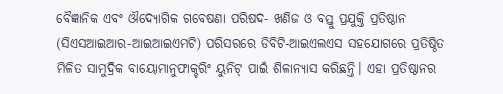ବୈଜ୍ଞାନିକ ଏବଂ ଔଦ୍ୟୋଗିକ ଗବେଷଣା ପରିଷଦ- ଖଣିଜ ଓ ବସ୍ତୁ ପ୍ରଯୁକ୍ତି ପ୍ରତିଷ୍ଠାନ (ସିଏସଆଇଆର-ଆଇଆଇଏମଟି) ପରିସରରେ ଡିବିଟି-ଆଇଏଲଏସ ସହଯୋଗରେ ପ୍ରତିଷ୍ଠିତ ମିଳିତ ସାମୁଦ୍ରିକ ବାୟୋମାନୁଫାକ୍ଚରିଂ ୟୁନିଟ୍ ପାଇଁ ଶିଳାନ୍ୟାସ କରିଛନ୍ତି। ଏହା ପ୍ରତିଷ୍ଠାନର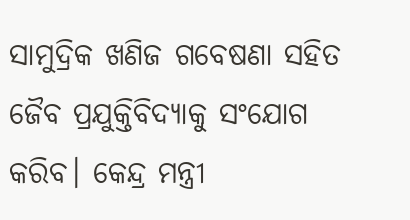ସାମୁଦ୍ରିକ ଖଣିଜ ଗବେଷଣା ସହିତ ଜୈବ ପ୍ରଯୁକ୍ତିବିଦ୍ୟାକୁ ସଂଯୋଗ କରିବ। କେନ୍ଦ୍ର ମନ୍ତ୍ରୀ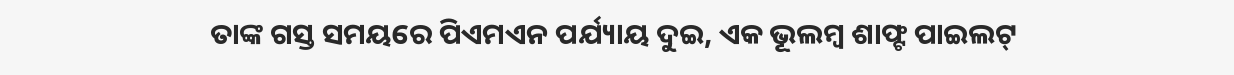ତାଙ୍କ ଗସ୍ତ ସମୟରେ ପିଏମଏନ ପର୍ଯ୍ୟାୟ ଦୁଇ, ଏକ ଭୂଲମ୍ବ ଶାଫ୍ଟ ପାଇଲଟ୍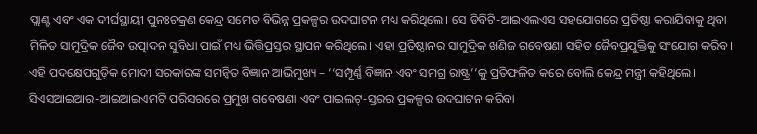ପ୍ଲାଣ୍ଟ ଏବଂ ଏକ ଦୀର୍ଘସ୍ଥାୟୀ ପୁନଃଚକ୍ରଣ କେନ୍ଦ୍ର ସମେତ ବିଭିନ୍ନ ପ୍ରକଳ୍ପର ଉଦଘାଟନ ମଧ୍ୟ କରିଥିଲେ। ସେ ଡିବିଟି-ଆଇଏଲଏସ ସହଯୋଗରେ ପ୍ରତିଷ୍ଠା କରାଯିବାକୁ ଥିବା ମିଳିତ ସାମୁଦ୍ରିକ ଜୈବ ଉତ୍ପାଦନ ସୁବିଧା ପାଇଁ ମଧ୍ୟ ଭିତ୍ତିପ୍ରସ୍ତର ସ୍ଥାପନ କରିଥିଲେ। ଏହା ପ୍ରତିଷ୍ଠାନର ସାମୁଦ୍ରିକ ଖଣିଜ ଗବେଷଣା ସହିତ ଜୈବପ୍ରଯୁକ୍ତିକୁ ସଂଯୋଗ କରିବ। ଏହି ପଦକ୍ଷେପଗୁଡ଼ିକ ମୋଦୀ ସରକାରଙ୍କ ସମନ୍ୱିତ ବିଜ୍ଞାନ ଆଭିମୁଖ୍ୟ – ‘‘ସମ୍ପୂର୍ଣ୍ଣ ବିଜ୍ଞାନ ଏବଂ ସମଗ୍ର ରାଷ୍ଟ୍ର’’କୁ ପ୍ରତିଫଳିତ କରେ ବୋଲି କେନ୍ଦ୍ର ମନ୍ତ୍ରୀ କହିଥିଲେ। ସିଏସଆଇଆର-ଆଇଆଇଏମଟି ପରିସରରେ ପ୍ରମୁଖ ଗବେଷଣା ଏବଂ ପାଇଲଟ୍-ସ୍ତରର ପ୍ରକଳ୍ପର ଉଦଘାଟନ କରିବା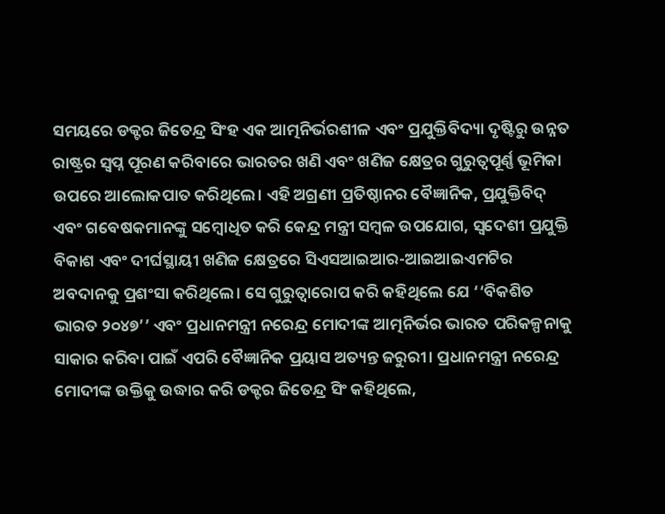ସମୟରେ ଡକ୍ଟର ଜିତେନ୍ଦ୍ର ସିଂହ ଏକ ଆତ୍ମନିର୍ଭରଶୀଳ ଏବଂ ପ୍ରଯୁକ୍ତିବିଦ୍ୟା ଦୃଷ୍ଟିରୁ ଉନ୍ନତ ରାଷ୍ଟ୍ରର ସ୍ୱପ୍ନ ପୂରଣ କରିବାରେ ଭାରତର ଖଣି ଏବଂ ଖଣିଜ କ୍ଷେତ୍ରର ଗୁରୁତ୍ୱପୂର୍ଣ୍ଣ ଭୂମିକା ଉପରେ ଆଲୋକପାତ କରିଥିଲେ। ଏହି ଅଗ୍ରଣୀ ପ୍ରତିଷ୍ଠାନର ବୈଜ୍ଞାନିକ, ପ୍ରଯୁକ୍ତିବିଦ୍ ଏବଂ ଗବେଷକମାନଙ୍କୁ ସମ୍ବୋଧିତ କରି କେନ୍ଦ୍ର ମନ୍ତ୍ରୀ ସମ୍ବଳ ଉପଯୋଗ, ସ୍ୱଦେଶୀ ପ୍ରଯୁକ୍ତି ବିକାଶ ଏବଂ ଦୀର୍ଘସ୍ଥାୟୀ ଖଣିଜ କ୍ଷେତ୍ରରେ ସିଏସଆଇଆର-ଆଇଆଇଏମଟିର ଅବଦାନକୁ ପ୍ରଶଂସା କରିଥିଲେ। ସେ ଗୁରୁତ୍ୱାରୋପ କରି କହିଥିଲେ ଯେ ‘‘ବିକଶିତ ଭାରତ ୨୦୪୭’’ ଏବଂ ପ୍ରଧାନମନ୍ତ୍ରୀ ନରେନ୍ଦ୍ର ମୋଦୀଙ୍କ ଆତ୍ମନିର୍ଭର ଭାରତ ପରିକଳ୍ପନାକୁ ସାକାର କରିବା ପାଇଁ ଏପରି ବୈଜ୍ଞାନିକ ପ୍ରୟାସ ଅତ୍ୟନ୍ତ ଜରୁରୀ। ପ୍ରଧାନମନ୍ତ୍ରୀ ନରେନ୍ଦ୍ର ମୋଦୀଙ୍କ ଉକ୍ତିକୁ ଉଦ୍ଧାର କରି ଡକ୍ଟର ଜିତେନ୍ଦ୍ର ସିଂ କହିଥିଲେ,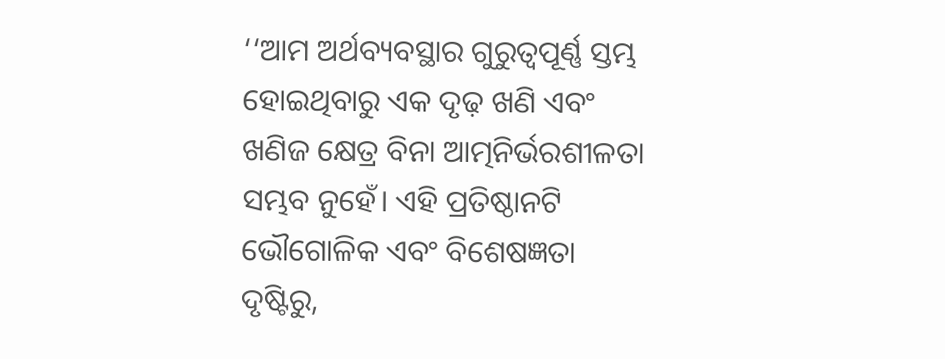‘‘ଆମ ଅର୍ଥବ୍ୟବସ୍ଥାର ଗୁରୁତ୍ୱପୂର୍ଣ୍ଣ ସ୍ତମ୍ଭ ହୋଇଥିବାରୁ ଏକ ଦୃଢ଼ ଖଣି ଏବଂ ଖଣିଜ କ୍ଷେତ୍ର ବିନା ଆତ୍ମନିର୍ଭରଶୀଳତା ସମ୍ଭବ ନୁହେଁ। ଏହି ପ୍ରତିଷ୍ଠାନଟି ଭୌଗୋଳିକ ଏବଂ ବିଶେଷଜ୍ଞତା ଦୃଷ୍ଟିରୁ,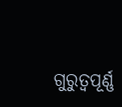ଗୁରୁତ୍ୱପୂର୍ଣ୍ଣ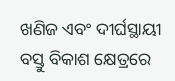ଖଣିଜ ଏବଂ ଦୀର୍ଘସ୍ଥାୟୀ ବସ୍ତୁ ବିକାଶ କ୍ଷେତ୍ରରେ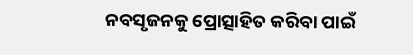ନବସୃଜନକୁ ପ୍ରୋତ୍ସାହିତ କରିବା ପାଇଁ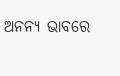ଅନନ୍ୟ ଭାବରେ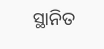ସ୍ଥାନିତ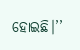ହୋଇଛି।’’